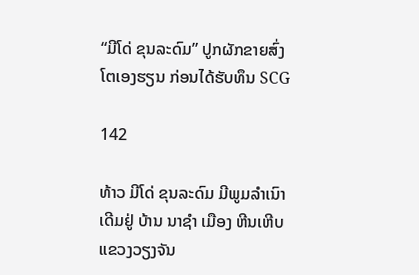“ມີໂດ່ ຂຸນລະດົມ” ປູກຜັກຂາຍສົ່ງໂຕເອງຮຽນ ກ່ອນໄດ້ຮັບທຶນ SCG

142

ທ້າວ ມີໂດ່ ຂຸນລະດົມ ມີພູມລໍາເນົາເດີມຢູ່ ບ້ານ ນາຊໍາ ເມືອງ ຫີນເຫີບ ແຂວງວຽງຈັນ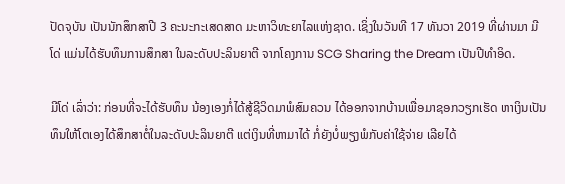ປັດຈຸບັນ ເປັນນັກສຶກສາປີ 3 ຄະນະກະເສດສາດ ມະຫາວິທະຍາໄລແຫ່ງຊາດ. ເຊິ່ງໃນວັນທີ 17 ທັນວາ 2019 ທີ່ຜ່ານມາ ມີໂດ່ ແມ່ນໄດ້ຮັບທຶນການສຶກສາ ໃນລະດັບປະລິນຍາຕີ ຈາກໂຄງການ SCG Sharing the Dream ເປັນປີທຳອິດ.

ມີໂດ່ ເລົ່າວ່າ: ກ່ອນທີ່ຈະໄດ້ຮັບທຶນ ນ້ອງເອງກໍ່ໄດ້ສູ້ຊີວິດມາພໍສົມຄວນ ໄດ້ອອກຈາກບ້ານເພື່ອມາຊອກວຽກເຮັດ ຫາເງິນເປັນທຶນໃຫ້ໂຕເອງໄດ້ສຶກສາຕໍ່ໃນລະດັບປະລິນຍາຕີ ແຕ່ເງິນທີ່ຫາມາໄດ້ ກໍ່ຍັງບໍ່ພຽງພໍກັບຄ່າໃຊ້ຈ່າຍ ເລີຍໄດ້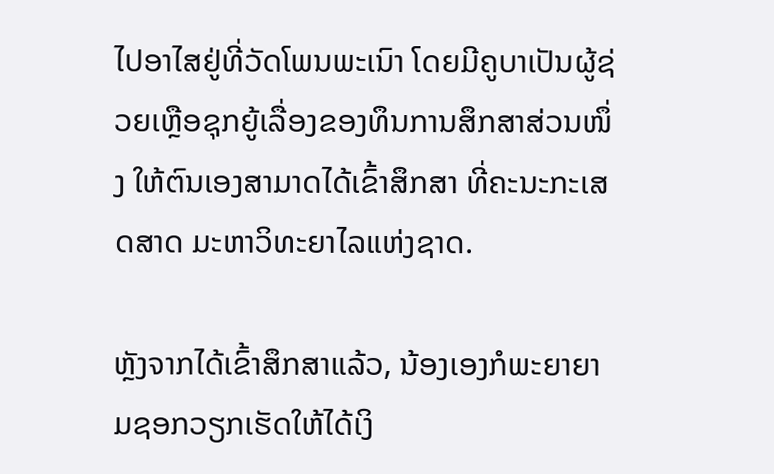ໄປອາໄສຢູ່ທີ່ວັດໂພນພະເນົາ ໂດຍມີຄູບາເປັນຜູ້ຊ່ວຍເຫຼືອຊຸກຍູ້ເລື່ອງຂອງທຶນການສຶກສາສ່ວນໜຶ່ງ ໃຫ້ຕົນເອງສາມາດໄດ້ເຂົ້າສຶກສາ ທີ່ຄະນະກະເສດສາດ ມະຫາວິທະຍາໄລແຫ່ງຊາດ.

ຫຼັງຈາກໄດ້ເຂົ້າສຶກສາແລ້ວ, ນ້ອງເອງກໍພະຍາຍາມຊອກວຽກເຮັດໃຫ້ໄດ້ເງິ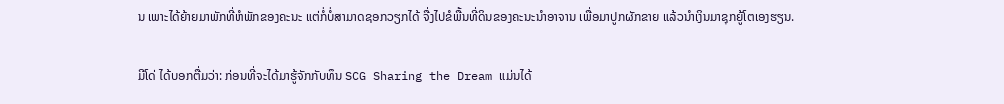ນ ເພາະໄດ້ຍ້າຍມາພັກທີ່ຫໍພັກຂອງຄະນະ ແຕ່ກໍ່ບໍ່ສາມາດຊອກວຽກໄດ້ ຈື່ງໄປຂໍພື້ນທີ່ດິນຂອງຄະນະນໍາອາຈານ ເພື່ອມາປູກຜັກຂາຍ ແລ້ວນໍາເງິນມາຊຸກຍູ້ໂຕເອງຮຽນ.

ມີໂດ່ ໄດ້ບອກຕື່ມວ່າ: ກ່ອນທີ່ຈະໄດ້ມາຮູ້ຈັກກັບທຶນ SCG Sharing the Dream ແມ່ນໄດ້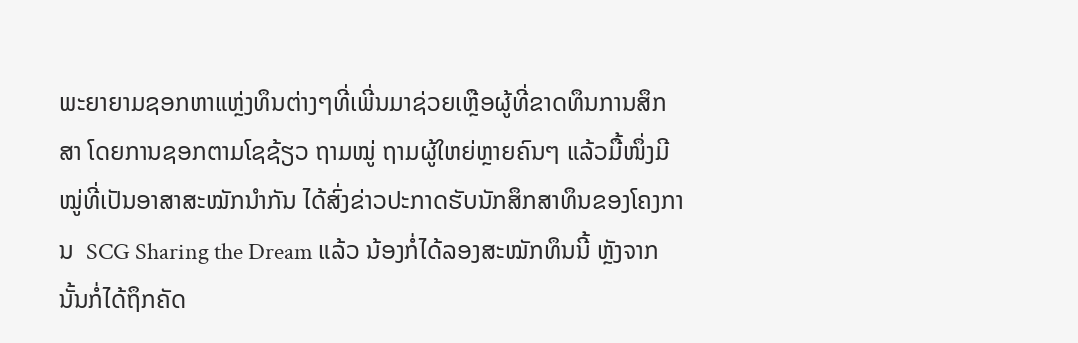ພະຍາຍາມຊອກຫາແຫຼ່ງທຶນຕ່າງໆທີ່ເພີ່ນມາຊ່ວຍເຫຼືອຜູ້ທີ່ຂາດທຶນການສຶກສາ ໂດຍການຊອກຕາມໂຊຊ້ຽວ ຖາມໝູ່ ຖາມຜູ້ໃຫຍ່ຫຼາຍຄົນໆ ແລ້ວມື້ໜຶ່ງມີໝູ່ທີ່ເປັນອາສາສະໝັກນໍາກັນ ໄດ້ສົ່ງຂ່າວປະກາດຮັບນັກສຶກສາທຶນຂອງໂຄງການ  SCG Sharing the Dream ແລ້ວ ນ້ອງກໍ່ໄດ້ລອງສະໝັກທຶນນີ້ ຫຼັງຈາກນັ້ນກໍ່ໄດ້ຖຶກຄັດ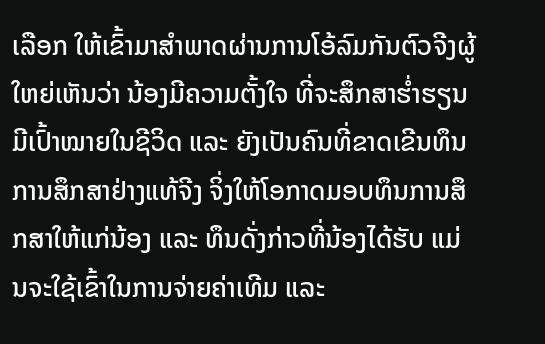ເລືອກ ໃຫ້ເຂົ້າມາສໍາພາດຜ່ານການໂອ້ລົມກັນຕົວຈີງຜູ້ໃຫຍ່ເຫັນວ່າ ນ້ອງມີຄວາມຕັ້ງໃຈ ທີ່ຈະສຶກສາຮໍ່າຮຽນ ມີເປົ້າໝາຍໃນຊີວິດ ແລະ ຍັງເປັນຄົນທີ່ຂາດເຂີນທຶນການສຶກສາຢ່າງແທ້ຈີງ ຈິ່ງໃຫ້ໂອກາດມອບທຶນການສຶກສາໃຫ້ແກ່ນ້ອງ ແລະ ທຶນດັ່ງກ່າວທີ່ນ້ອງໄດ້ຮັບ ແມ່ນຈະໃຊ້ເຂົ້າໃນການຈ່າຍຄ່າເທີມ ແລະ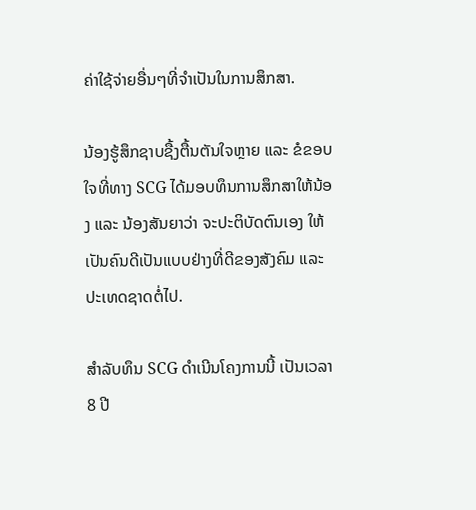ຄ່າໃຊ້ຈ່າຍອື່ນໆທີ່ຈໍາເປັນໃນການສຶກສາ.

ນ້ອງຮູ້ສຶກຊາບຊື້ງຕື້ນຕັນໃຈຫຼາຍ ແລະ ຂໍຂອບໃຈທີ່ທາງ SCG ໄດ້ມອບທຶນການສຶກສາໃຫ້ນ້ອງ ແລະ ນ້ອງສັນຍາວ່າ ຈະປະຕິບັດຕົນເອງ ໃຫ້ເປັນຄົນດີເປັນແບບຢ່າງທີ່ດີຂອງສັງຄົມ ແລະ ປະເທດຊາດຕໍ່ໄປ.

ສຳລັບທຶນ SCG ດຳເນີນໂຄງການນີ້ ເປັນເວລາ 8 ປີ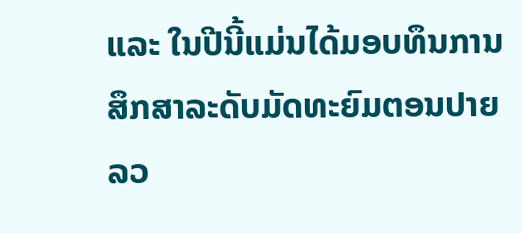ແລະ ໃນປີນີ້ແມ່ນໄດ້ມອບທຶນການສຶກສາລະດັບມັດທະຍົມຕອນປາຍລວ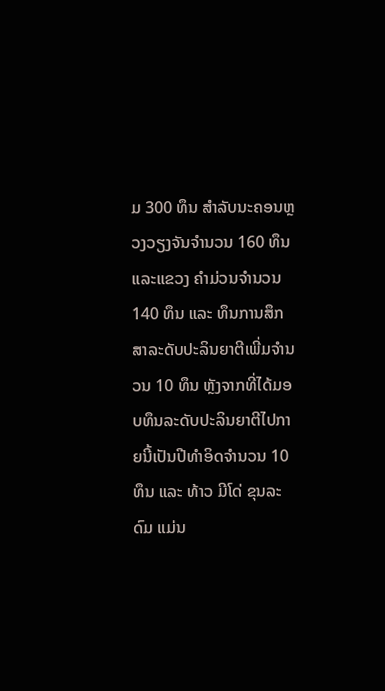ມ 300 ທຶນ ສຳລັບນະຄອນຫຼວງວຽງຈັນຈຳນວນ 160 ທຶນ ແລະແຂວງ ຄຳມ່ວນຈຳນວນ 140 ທຶນ ແລະ ທຶນການສຶກສາລະດັບປະລິນຍາຕີເພີ່ມຈໍານວນ 10 ທຶນ ຫຼັງຈາກທີ່ໄດ້ມອບທຶນລະດັບປະລິນຍາຕີໄປກາຍນີ້ເປັນປີທໍາອິດຈໍານວນ 10 ທຶນ ແລະ ທ້າວ ມີໂດ່ ຂຸນລະດົມ ແມ່ນ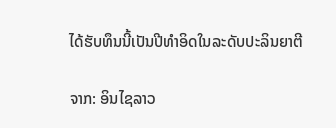ໄດ້ຮັບທຶນນີ້ເປັນປີທໍາອິດໃນລະດັບປະລິນຍາຕີ

ຈາກ: ອິນໄຊລາວ